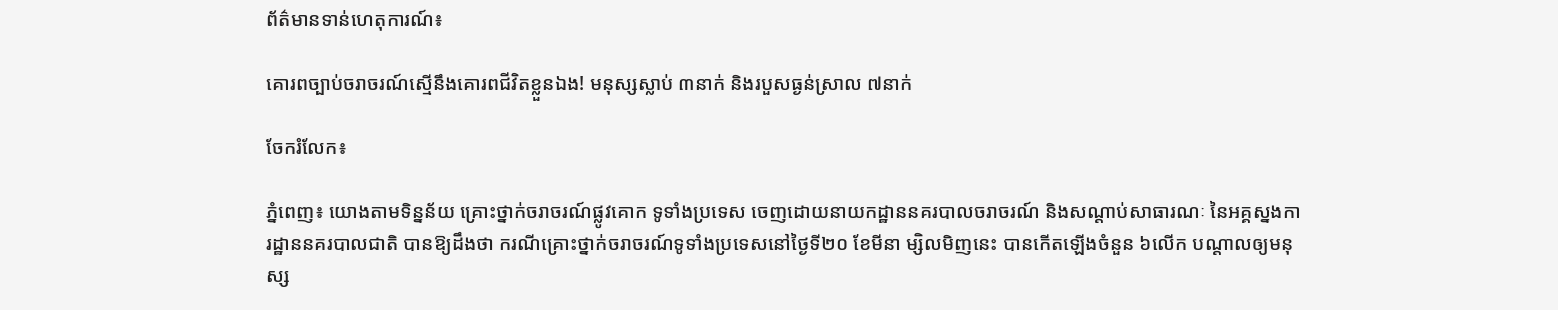ព័ត៌មានទាន់ហេតុការណ៍៖

គោរពច្បាប់ចរាចរណ៍ស្មើនឹងគោរពជីវិតខ្លួនឯង! មនុស្សស្លាប់ ៣នាក់ និងរបួសធ្ងន់ស្រាល ៧នាក់

ចែករំលែក៖

ភ្នំពេញ៖ យោងតាមទិន្នន័យ គ្រោះថ្នាក់ចរាចរណ៍ផ្លូវគោក ទូទាំងប្រទេស ចេញដោយនាយកដ្ឋាននគរបាលចរាចរណ៍ និងសណ្តាប់សាធារណៈ នៃអគ្គស្នងការដ្ឋាននគរបាលជាតិ បានឱ្យដឹងថា ករណីគ្រោះថ្នាក់ចរាចរណ៍ទូទាំងប្រទេសនៅថ្ងៃទី២០ ខែមីនា ម្សិលមិញនេះ បានកើតឡើងចំនួន ៦លើក បណ្តាលឲ្យមនុស្ស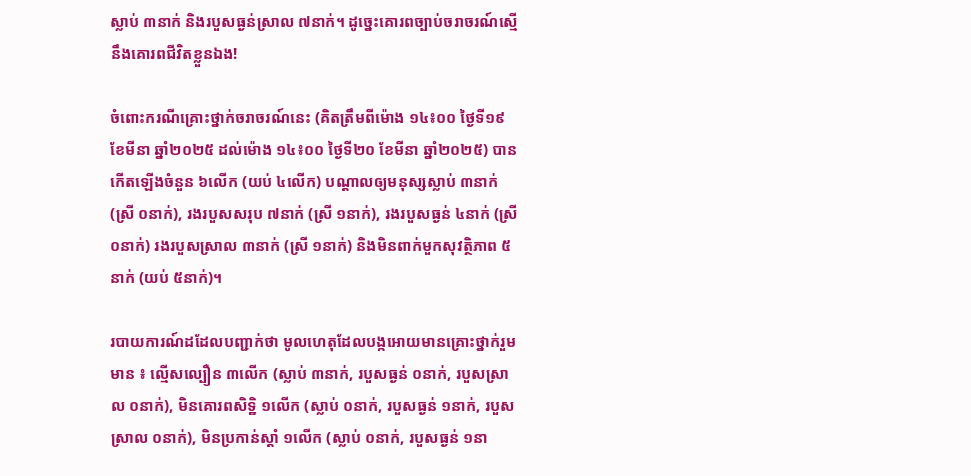ស្លាប់ ៣នាក់ និងរបួសធ្ងន់ស្រាល ៧នាក់។ ដូច្នេះគោរពច្បាប់ចរាចរណ៍ស្មើនឹងគោរពជីវិតខ្លួនឯង!

ចំពោះករណីគ្រោះថ្នាក់ចរាចរណ៍នេះ (គិតត្រឹមពីម៉ោង ១៤៖០០ ថ្ងៃទី១៩ ខែមីនា ឆ្នាំ២០២៥ ដល់ម៉ោង ១៤៖០០ ថ្ងៃទី២០ ខែមីនា ឆ្នាំ២០២៥) បានកើតឡើងចំនួន ៦លើក (យប់ ៤លើក) បណ្តាលឲ្យមនុស្សស្លាប់ ៣នាក់ (ស្រី ០នាក់), រងរបួសសរុប ៧នាក់ (ស្រី ១នាក់), រងរបួសធ្ងន់ ៤នាក់ (ស្រី ០នាក់) រងរបួសស្រាល ៣នាក់ (ស្រី ១នាក់) និងមិនពាក់មួកសុវត្ថិភាព ៥នាក់ (យប់ ៥នាក់)។

របាយការណ៍ដដែលបញ្ជាក់ថា មូលហេតុដែលបង្កអោយមានគ្រោះថ្នាក់រួមមាន ៖ ល្មើសល្បឿន ៣លើក (ស្លាប់ ៣នាក់, របួសធ្ងន់ ០នាក់, របួសស្រាល ០នាក់), មិនគោរពសិទ្ឋិ ១លើក (ស្លាប់ ០នាក់, របួសធ្ងន់ ១នាក់, របួសស្រាល ០នាក់), មិនប្រកាន់ស្តាំ ១លើក (ស្លាប់ ០នាក់, របួសធ្ងន់ ១នា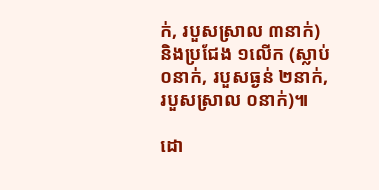ក់, របួសស្រាល ៣នាក់)  និងប្រជែង ១លើក (ស្លាប់ ០នាក់, របួសធ្ងន់ ២នាក់, របួសស្រាល ០នាក់)៕

ដោ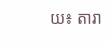យ៖ តារា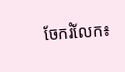ចែករំលែក៖